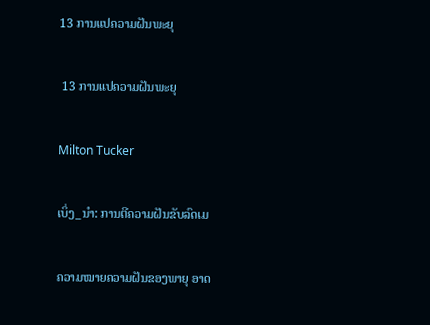13 ການແປຄວາມຝັນພະຍຸ

 13 ການແປຄວາມຝັນພະຍຸ

Milton Tucker

ເບິ່ງ_ນຳ: ການຕີຄວາມຝັນຂັບລົດເມ

ຄວາມໝາຍຄວາມຝັນຂອງພາຍຸ ອາດ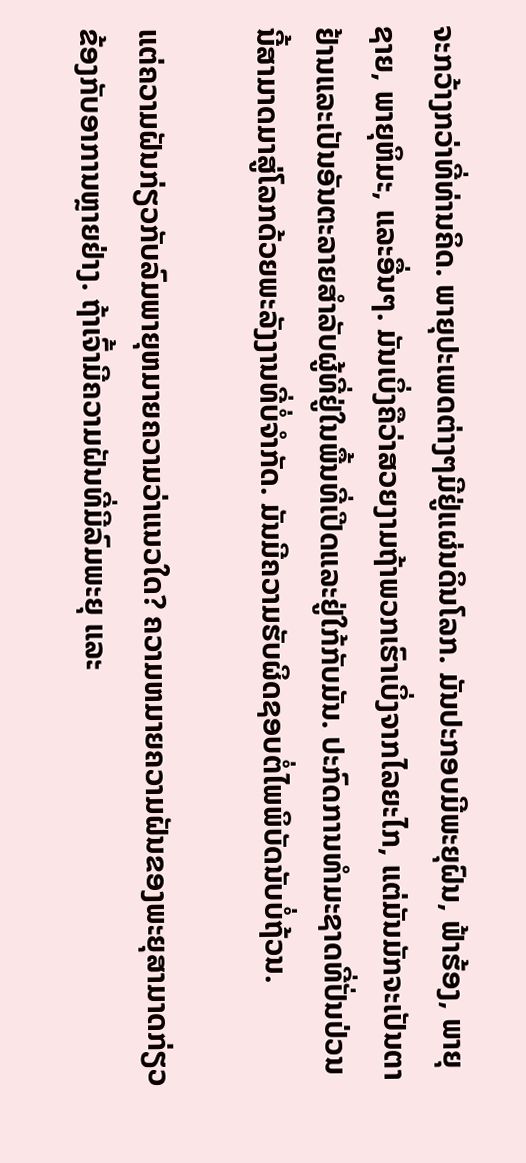ຈະກວ້າງກວ່າທີ່ທ່ານຄິດ. ພາຍຸປະເພດຕ່າງໆມີຢູ່ແຜ່ນດິນໂລກ. ມັນປະກອບມີພະຍຸຝົນ, ຟ້າຮ້ອງ, ພາຍຸຊາຍ, ພາຍຸຫິມະ, ແລະອື່ນໆ. ມັນເບິ່ງຄືວ່າສວຍງາມຖ້າພວກເຮົາເບິ່ງຈາກໄລຍະໄກ, ແຕ່ມັນມັກຈະເປັນຕາຢ້ານແລະເປັນອັນຕະລາຍສໍາລັບຜູ້ທີ່ຢູ່ໃນພື້ນທີ່ເປີດແລະຢູ່ໃກ້ກັບມັນ. ປະກົດການທໍາມະຊາດທີ່ປັ່ນປ່ວນນີ້ສາມາດມາສູ່ໂລກດ້ວຍພະລັງງານທີ່ບໍ່ຈໍາກັດ. ມັນມີຄວາມຮັບຜິດຊອບຕໍ່ໄພພິບັດນັບບໍ່ຖ້ວນ.

ແຕ່ຄວາມຝັນກ່ຽວກັບລົມພາຍຸຫມາຍຄວາມວ່າແນວໃດ? ຄວາມຫມາຍຄວາມຝັນຂອງພະຍຸສາມາດກ່ຽວຂ້ອງກັບອາການຫຼາຍຢ່າງ. ຖ້າເຈົ້າມີຄວາມຝັນທີ່ມີລົມພະຍຸ ແລະ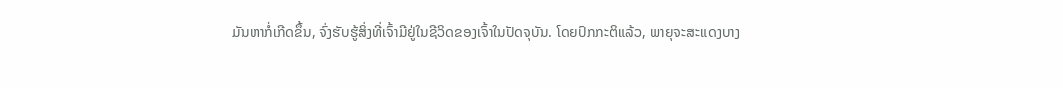ມັນຫາກໍ່ເກີດຂຶ້ນ, ຈົ່ງຮັບຮູ້ສິ່ງທີ່ເຈົ້າມີຢູ່ໃນຊີວິດຂອງເຈົ້າໃນປັດຈຸບັນ. ໂດຍປົກກະຕິແລ້ວ, ພາຍຸຈະສະແດງບາງ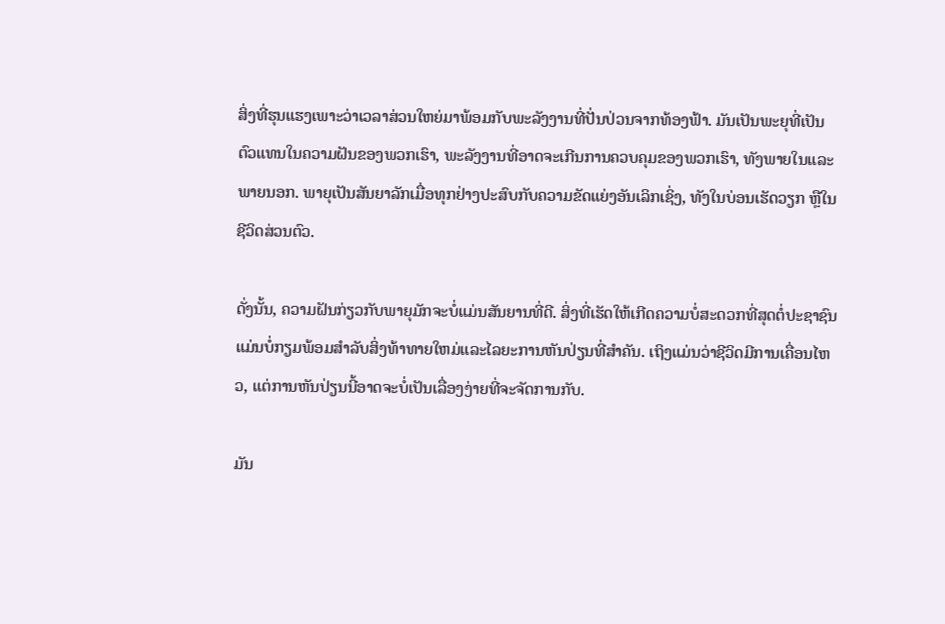ສິ່ງທີ່ຮຸນແຮງເພາະວ່າເວລາສ່ວນໃຫຍ່ມາພ້ອມກັບພະລັງງານທີ່ປັ່ນປ່ວນຈາກທ້ອງຟ້າ. ມັນເປັນພະຍຸທີ່ເປັນຕົວແທນໃນຄວາມຝັນຂອງພວກເຮົາ, ພະລັງງານທີ່ອາດຈະເກີນການຄວບຄຸມຂອງພວກເຮົາ, ທັງພາຍໃນແລະພາຍນອກ. ພາຍຸເປັນສັນຍາລັກເມື່ອທຸກຢ່າງປະສົບກັບຄວາມຂັດແຍ່ງອັນເລິກເຊິ່ງ, ທັງໃນບ່ອນເຮັດວຽກ ຫຼືໃນຊີວິດສ່ວນຕົວ.

ດັ່ງນັ້ນ, ຄວາມຝັນກ່ຽວກັບພາຍຸມັກຈະບໍ່ແມ່ນສັນຍານທີ່ດີ. ສິ່ງທີ່ເຮັດໃຫ້ເກີດຄວາມບໍ່ສະດວກທີ່ສຸດຕໍ່ປະຊາຊົນແມ່ນບໍ່ກຽມພ້ອມສໍາລັບສິ່ງທ້າທາຍໃຫມ່ແລະໄລຍະການຫັນປ່ຽນທີ່ສໍາຄັນ. ເຖິງແມ່ນວ່າຊີວິດມີການເຄື່ອນໄຫວ, ແຕ່ການຫັນປ່ຽນນີ້ອາດຈະບໍ່ເປັນເລື່ອງງ່າຍທີ່ຈະຈັດການກັບ.

ມັນ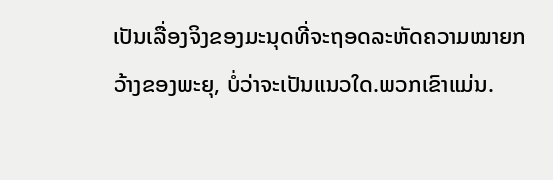ເປັນເລື່ອງຈິງຂອງມະນຸດທີ່ຈະຖອດລະຫັດຄວາມໝາຍກວ້າງຂອງພະຍຸ, ບໍ່ວ່າຈະເປັນແນວໃດ.ພວກເຂົາແມ່ນ.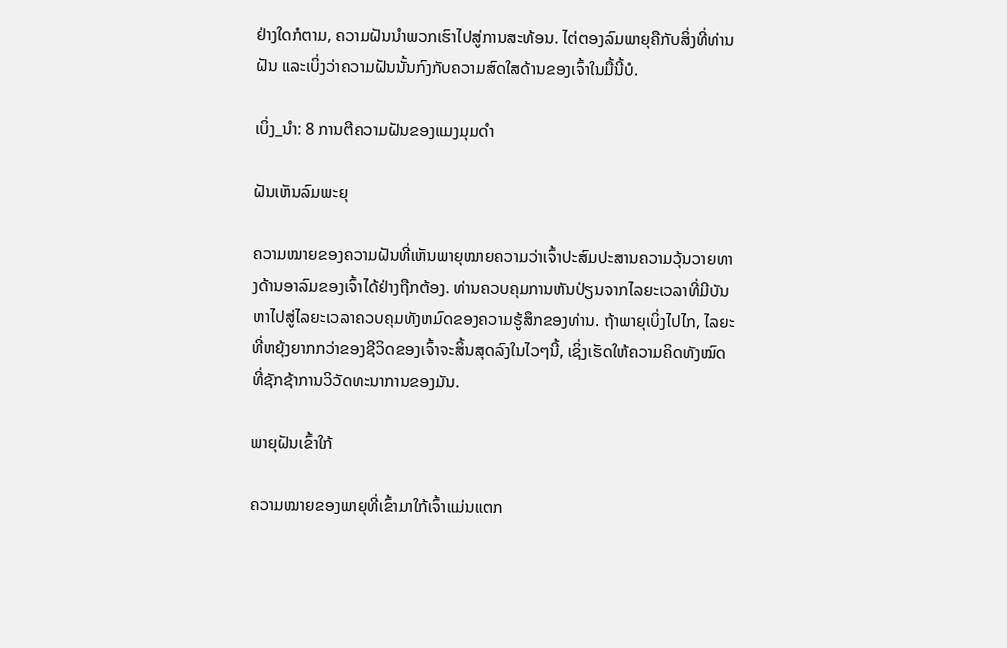ຢ່າງໃດກໍຕາມ, ຄວາມຝັນນໍາພວກເຮົາໄປສູ່ການສະທ້ອນ. ໄຕ່ຕອງລົມພາຍຸຄືກັບສິ່ງທີ່ທ່ານຝັນ ແລະເບິ່ງວ່າຄວາມຝັນນັ້ນກົງກັບຄວາມສົດໃສດ້ານຂອງເຈົ້າໃນມື້ນີ້ບໍ.

ເບິ່ງ_ນຳ: 8 ການຕີຄວາມຝັນຂອງແມງມຸມດໍາ

ຝັນເຫັນລົມພະຍຸ

ຄວາມໝາຍຂອງຄວາມຝັນທີ່ເຫັນພາຍຸໝາຍຄວາມວ່າເຈົ້າປະສົມປະສານຄວາມວຸ້ນວາຍທາງດ້ານອາລົມຂອງເຈົ້າໄດ້ຢ່າງຖືກຕ້ອງ. ທ່ານຄວບຄຸມການຫັນປ່ຽນຈາກໄລຍະເວລາທີ່ມີບັນຫາໄປສູ່ໄລຍະເວລາຄວບຄຸມທັງຫມົດຂອງຄວາມຮູ້ສຶກຂອງທ່ານ. ຖ້າພາຍຸເບິ່ງໄປໄກ, ໄລຍະທີ່ຫຍຸ້ງຍາກກວ່າຂອງຊີວິດຂອງເຈົ້າຈະສິ້ນສຸດລົງໃນໄວໆນີ້, ເຊິ່ງເຮັດໃຫ້ຄວາມຄິດທັງໝົດທີ່ຊັກຊ້າການວິວັດທະນາການຂອງມັນ.

ພາຍຸຝັນເຂົ້າໃກ້

ຄວາມໝາຍຂອງພາຍຸທີ່ເຂົ້າມາໃກ້ເຈົ້າແມ່ນແຕກ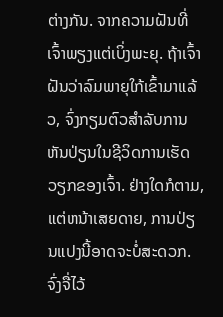ຕ່າງກັນ. ຈາກຄວາມຝັນທີ່ເຈົ້າພຽງແຕ່ເບິ່ງພະຍຸ. ຖ້າເຈົ້າຝັນວ່າລົມພາຍຸໃກ້ເຂົ້າມາແລ້ວ, ຈົ່ງກຽມຕົວສຳລັບການຫັນປ່ຽນໃນຊີວິດການເຮັດວຽກຂອງເຈົ້າ. ຢ່າງໃດກໍຕາມ, ແຕ່ຫນ້າເສຍດາຍ, ການປ່ຽນແປງນີ້ອາດຈະບໍ່ສະດວກ. ຈົ່ງຈື່ໄວ້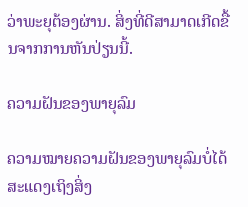ວ່າພະຍຸຕ້ອງຜ່ານ. ສິ່ງທີ່ດີສາມາດເກີດຂື້ນຈາກການຫັນປ່ຽນນີ້.

ຄວາມຝັນຂອງພາຍຸລົມ

ຄວາມໝາຍຄວາມຝັນຂອງພາຍຸລົມບໍ່ໄດ້ສະແດງເຖິງສິ່ງ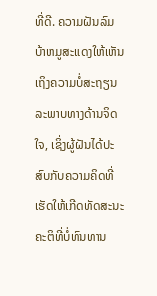ທີ່ດີ. ຄວາມຝັນລົມບ້າຫມູສະແດງໃຫ້ເຫັນເຖິງຄວາມບໍ່ສະຖຽນລະພາບທາງດ້ານຈິດໃຈ, ເຊິ່ງຜູ້ຝັນໄດ້ປະສົບກັບຄວາມຄິດທີ່ເຮັດໃຫ້ເກີດທັດສະນະຄະຕິທີ່ບໍ່ທົນທານ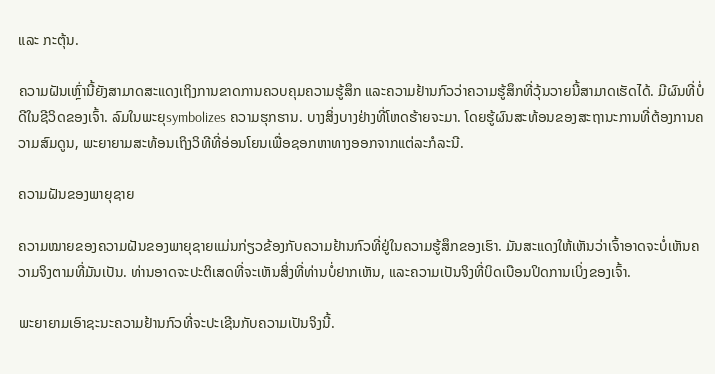ແລະ ກະຕຸ້ນ.

ຄວາມຝັນເຫຼົ່ານີ້ຍັງສາມາດສະແດງເຖິງການຂາດການຄວບຄຸມຄວາມຮູ້ສຶກ ແລະຄວາມຢ້ານກົວວ່າຄວາມຮູ້ສຶກທີ່ວຸ້ນວາຍນີ້ສາມາດເຮັດໄດ້. ມີຜົນທີ່ບໍ່ດີໃນຊີວິດຂອງເຈົ້າ. ລົມໃນພະຍຸsymbolizes ຄວາມຮຸກຮານ. ບາງສິ່ງບາງຢ່າງທີ່ໂຫດຮ້າຍຈະມາ. ໂດຍຮູ້ຜົນສະທ້ອນຂອງສະຖານະການທີ່ຕ້ອງການຄວາມສົມດູນ, ພະຍາຍາມສະທ້ອນເຖິງວິທີທີ່ອ່ອນໂຍນເພື່ອຊອກຫາທາງອອກຈາກແຕ່ລະກໍລະນີ.

ຄວາມຝັນຂອງພາຍຸຊາຍ

ຄວາມໝາຍຂອງຄວາມຝັນຂອງພາຍຸຊາຍແມ່ນກ່ຽວຂ້ອງກັບຄວາມຢ້ານກົວທີ່ຢູ່ໃນຄວາມຮູ້ສຶກຂອງເຮົາ. ມັນສະແດງໃຫ້ເຫັນວ່າເຈົ້າອາດຈະບໍ່ເຫັນຄວາມຈິງຕາມທີ່ມັນເປັນ. ທ່ານອາດຈະປະຕິເສດທີ່ຈະເຫັນສິ່ງທີ່ທ່ານບໍ່ຢາກເຫັນ, ແລະຄວາມເປັນຈິງທີ່ບິດເບືອນປິດການເບິ່ງຂອງເຈົ້າ.

ພະຍາຍາມເອົາຊະນະຄວາມຢ້ານກົວທີ່ຈະປະເຊີນກັບຄວາມເປັນຈິງນີ້.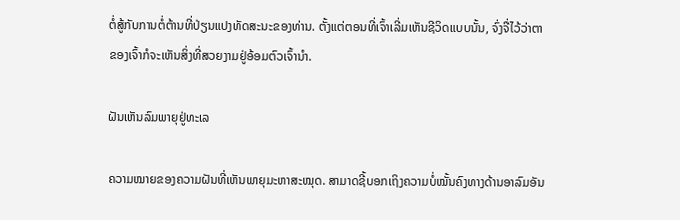ຕໍ່ສູ້ກັບການຕໍ່ຕ້ານທີ່ປ່ຽນແປງທັດສະນະຂອງທ່ານ. ຕັ້ງແຕ່ຕອນທີ່ເຈົ້າເລີ່ມເຫັນຊີວິດແບບນັ້ນ, ຈົ່ງຈື່ໄວ້ວ່າຕາຂອງເຈົ້າກໍຈະເຫັນສິ່ງທີ່ສວຍງາມຢູ່ອ້ອມຕົວເຈົ້ານຳ.

ຝັນເຫັນລົມພາຍຸຢູ່ທະເລ

ຄວາມໝາຍຂອງຄວາມຝັນທີ່ເຫັນພາຍຸມະຫາສະໝຸດ. ສາມາດຊີ້ບອກເຖິງຄວາມບໍ່ໝັ້ນຄົງທາງດ້ານອາລົມອັນ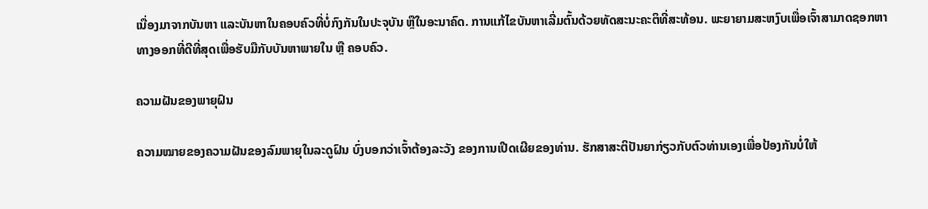ເນື່ອງມາຈາກບັນຫາ ແລະບັນຫາໃນຄອບຄົວທີ່ບໍ່ກົງກັນໃນປະຈຸບັນ ຫຼືໃນອະນາຄົດ. ການແກ້ໄຂບັນຫາເລີ່ມຕົ້ນດ້ວຍທັດສະນະຄະຕິທີ່ສະທ້ອນ. ພະຍາຍາມສະຫງົບເພື່ອເຈົ້າສາມາດຊອກຫາທາງອອກທີ່ດີທີ່ສຸດເພື່ອຮັບມືກັບບັນຫາພາຍໃນ ຫຼື ຄອບຄົວ.

ຄວາມຝັນຂອງພາຍຸຝົນ

ຄວາມໝາຍຂອງຄວາມຝັນຂອງລົມພາຍຸໃນລະດູຝົນ ບົ່ງບອກວ່າເຈົ້າຕ້ອງລະວັງ ຂອງການເປີດເຜີຍຂອງທ່ານ. ຮັກສາສະຕິປັນຍາກ່ຽວກັບຕົວທ່ານເອງເພື່ອປ້ອງກັນບໍ່ໃຫ້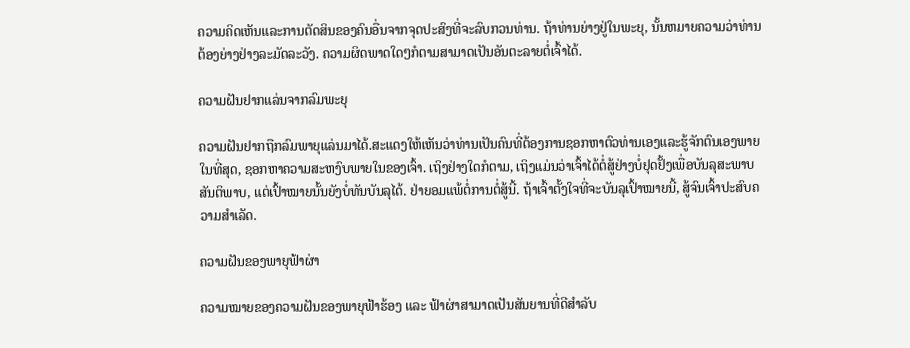ຄວາມຄິດເຫັນແລະການຕັດສິນຂອງຄົນອື່ນຈາກຈຸດປະສົງທີ່ຈະລົບກວນທ່ານ. ຖ້າທ່ານຍ່າງຢູ່ໃນພະຍຸ, ນັ້ນຫມາຍຄວາມວ່າທ່ານຕ້ອງຍ່າງຢ່າງລະມັດລະວັງ. ຄວາມຜິດພາດໃດໆກໍຕາມສາມາດເປັນອັນຕະລາຍຕໍ່ເຈົ້າໄດ້.

ຄວາມຝັນຢາກແລ່ນຈາກລົມພະຍຸ

ຄວາມຝັນຢາກຖືກລົມພາຍຸແລ່ນມາໄດ້.ສະແດງໃຫ້ເຫັນວ່າທ່ານເປັນຄົນທີ່ຕ້ອງການຊອກຫາຕົວທ່ານເອງແລະຮູ້ຈັກຕົນເອງພາຍໃນທີ່ສຸດ, ຊອກຫາຄວາມສະຫງົບພາຍໃນຂອງເຈົ້າ. ເຖິງຢ່າງໃດກໍຕາມ, ເຖິງແມ່ນວ່າເຈົ້າໄດ້ຕໍ່ສູ້ຢ່າງບໍ່ຢຸດຢັ້ງເພື່ອບັນລຸສະພາບສັນຕິພາບ, ແຕ່ເປົ້າໝາຍນັ້ນຍັງບໍ່ທັນບັນລຸໄດ້. ຢ່າຍອມແພ້ຕໍ່ການຕໍ່ສູ້ນີ້. ຖ້າເຈົ້າຕັ້ງໃຈທີ່ຈະບັນລຸເປົ້າໝາຍນີ້, ສູ້ຈົນເຈົ້າປະສົບຄວາມສຳເລັດ.

ຄວາມຝັນຂອງພາຍຸຟ້າຜ່າ

ຄວາມໝາຍຂອງຄວາມຝັນຂອງພາຍຸຟ້າຮ້ອງ ແລະ ຟ້າຜ່າສາມາດເປັນສັນຍານທີ່ດີສຳລັບ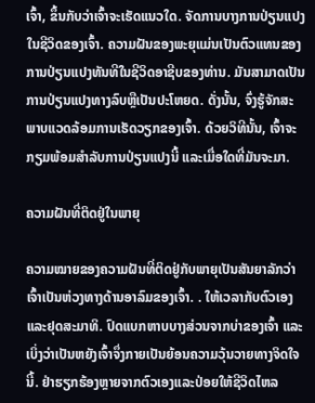ເຈົ້າ, ຂຶ້ນກັບວ່າເຈົ້າຈະເຮັດແນວໃດ. ຈັດການບາງການປ່ຽນແປງໃນຊີວິດຂອງເຈົ້າ. ຄວາມຝັນຂອງພະຍຸແມ່ນເປັນຕົວແທນຂອງການປ່ຽນແປງທັນທີໃນຊີວິດອາຊີບຂອງທ່ານ. ມັນສາມາດເປັນການປ່ຽນແປງທາງລົບຫຼືເປັນປະໂຫຍດ. ດັ່ງນັ້ນ, ຈົ່ງຮູ້ຈັກສະພາບແວດລ້ອມການເຮັດວຽກຂອງເຈົ້າ. ດ້ວຍວິທີນັ້ນ, ເຈົ້າຈະກຽມພ້ອມສຳລັບການປ່ຽນແປງນີ້ ແລະເມື່ອໃດທີ່ມັນຈະມາ.

ຄວາມຝັນທີ່ຕິດຢູ່ໃນພາຍຸ

ຄວາມໝາຍຂອງຄວາມຝັນທີ່ຕິດຢູ່ກັບພາຍຸເປັນສັນຍາລັກວ່າເຈົ້າເປັນຫ່ວງທາງດ້ານອາລົມຂອງເຈົ້າ. . ໃຫ້ເວລາກັບຕົວເອງ ແລະຢຸດສະມາທິ. ປົດແບກຫາບບາງສ່ວນຈາກບ່າຂອງເຈົ້າ ແລະເບິ່ງວ່າເປັນຫຍັງເຈົ້າຈຶ່ງກາຍເປັນຍ້ອນຄວາມວຸ້ນວາຍທາງຈິດໃຈນີ້. ຢ່າຮຽກຮ້ອງຫຼາຍຈາກຕົວເອງແລະປ່ອຍໃຫ້ຊີວິດໄຫລ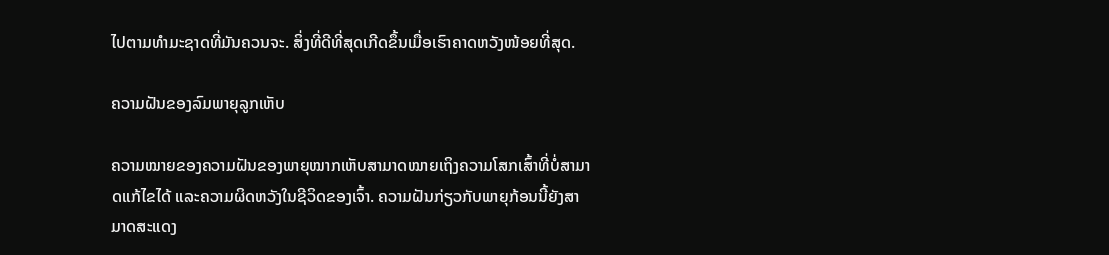ໄປຕາມທໍາມະຊາດທີ່ມັນຄວນຈະ. ສິ່ງທີ່ດີທີ່ສຸດເກີດຂຶ້ນເມື່ອເຮົາຄາດຫວັງໜ້ອຍທີ່ສຸດ.

ຄວາມຝັນຂອງລົມພາຍຸລູກເຫັບ

ຄວາມໝາຍຂອງຄວາມຝັນຂອງພາຍຸໝາກເຫັບສາມາດໝາຍເຖິງຄວາມໂສກເສົ້າທີ່ບໍ່ສາມາດແກ້ໄຂໄດ້ ແລະຄວາມຜິດຫວັງໃນຊີວິດຂອງເຈົ້າ. ຄວາມຝັນກ່ຽວກັບພາຍຸກ້ອນນີ້ຍັງສາມາດສະແດງ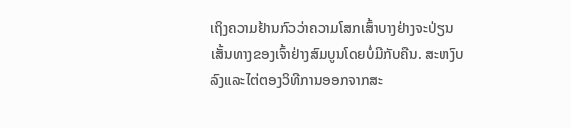ເຖິງຄວາມຢ້ານກົວວ່າຄວາມໂສກເສົ້າບາງຢ່າງຈະປ່ຽນເສັ້ນທາງຂອງເຈົ້າຢ່າງສົມບູນໂດຍບໍ່ມີກັບຄືນ. ສະຫງົບລົງແລະໄຕ່ຕອງວິທີການອອກຈາກສະ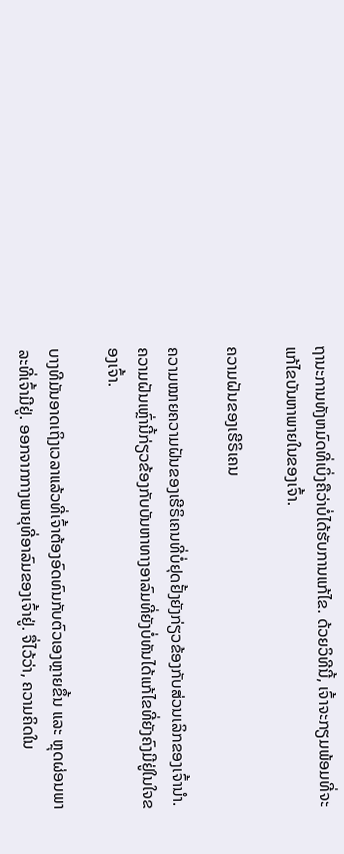ຖານະການທັງຫມົດທີ່ເບິ່ງຄືວ່າບໍ່ໄດ້ຮັບການແກ້ໄຂ. ດ້ວຍວິທີນີ້, ເຈົ້າຈະກຽມພ້ອມທີ່ຈະແກ້ໄຂບັນຫາພາຍໃນຂອງເຈົ້າ.

ຄວາມຝັນຂອງເຮີຣິເຄນ

ຄວາມໝາຍຄວາມຝັນຂອງເຮີຣິເຄນທີ່ບໍ່ຢຸດຢັ້ງຍັງກ່ຽວຂ້ອງກັບສ່ວນເລິກຂອງເຈົ້ານຳ. ຄວາມຝັນເຫຼົ່ານີ້ກ່ຽວຂ້ອງກັບບັນຫາທາງອາລົມທີ່ຍັງບໍ່ທັນໄດ້ແກ້ໄຂທີ່ຍັງຄົງມີຢູ່ໃນໃຈຂອງເຈົ້າ.

ບາງທີມັນອາດເຖິງເວລາແລ້ວທີ່ເຈົ້າຕ້ອງອົດທົນກັບຕົວເອງຫຼາຍຂຶ້ນ ແລະ ຫຼຸດຜ່ອນພາລະທີ່ເຈົ້າມີຢູ່. ອອກຈາກກາງພາຍຸທີ່ອາລົມຂອງເຈົ້າຢູ່. ຈື່ໄວ້ວ່າ, ຄວາມຄິດໃນ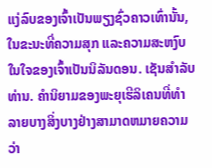ແງ່ລົບຂອງເຈົ້າເປັນພຽງຊົ່ວຄາວເທົ່ານັ້ນ, ໃນຂະນະທີ່ຄວາມສຸກ ແລະຄວາມສະຫງົບໃນໃຈຂອງເຈົ້າເປັນນິລັນດອນ. ເຊັນສໍາລັບທ່ານ. ຄໍານິຍາມຂອງພະຍຸເຮີລິເຄນທີ່ທໍາລາຍບາງສິ່ງບາງຢ່າງສາມາດຫມາຍຄວາມວ່າ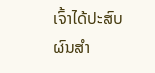ເຈົ້າໄດ້ປະສົບຜົນສໍາ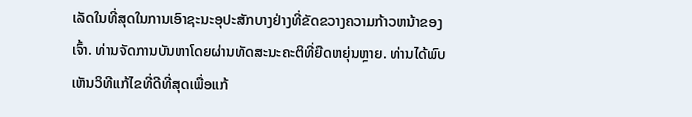ເລັດໃນທີ່ສຸດໃນການເອົາຊະນະອຸປະສັກບາງຢ່າງທີ່ຂັດຂວາງຄວາມກ້າວຫນ້າຂອງເຈົ້າ. ທ່ານຈັດການບັນຫາໂດຍຜ່ານທັດສະນະຄະຕິທີ່ຍືດຫຍຸ່ນຫຼາຍ. ທ່ານໄດ້ພົບເຫັນວິທີແກ້ໄຂທີ່ດີທີ່ສຸດເພື່ອແກ້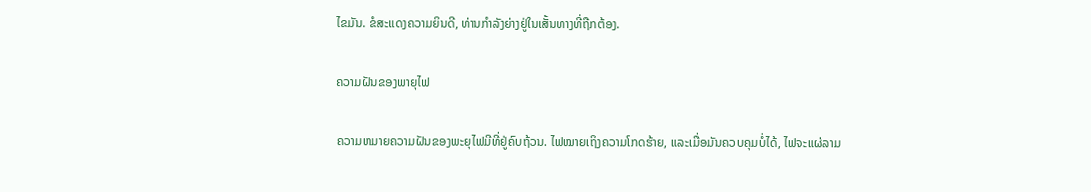ໄຂມັນ. ຂໍສະແດງຄວາມຍິນດີ, ທ່ານກໍາລັງຍ່າງຢູ່ໃນເສັ້ນທາງທີ່ຖືກຕ້ອງ.

ຄວາມຝັນຂອງພາຍຸໄຟ

ຄວາມຫມາຍຄວາມຝັນຂອງພະຍຸໄຟມີທີ່ຢູ່ຄົບຖ້ວນ. ໄຟໝາຍເຖິງຄວາມໂກດຮ້າຍ, ແລະເມື່ອມັນຄວບຄຸມບໍ່ໄດ້, ໄຟຈະແຜ່ລາມ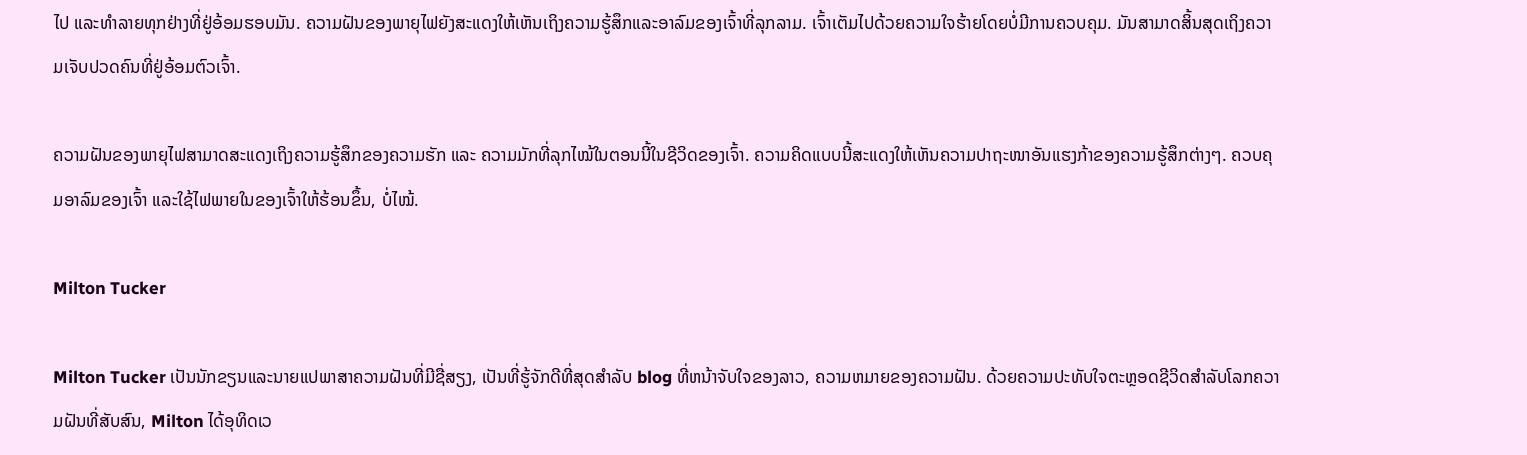ໄປ ແລະທຳລາຍທຸກຢ່າງທີ່ຢູ່ອ້ອມຮອບມັນ. ຄວາມຝັນຂອງພາຍຸໄຟຍັງສະແດງໃຫ້ເຫັນເຖິງຄວາມຮູ້ສຶກແລະອາລົມຂອງເຈົ້າທີ່ລຸກລາມ. ເຈົ້າເຕັມໄປດ້ວຍຄວາມໃຈຮ້າຍໂດຍບໍ່ມີການຄວບຄຸມ. ມັນສາມາດສິ້ນສຸດເຖິງຄວາມເຈັບປວດຄົນທີ່ຢູ່ອ້ອມຕົວເຈົ້າ.

ຄວາມຝັນຂອງພາຍຸໄຟສາມາດສະແດງເຖິງຄວາມຮູ້ສຶກຂອງຄວາມຮັກ ແລະ ຄວາມມັກທີ່ລຸກໄໝ້ໃນຕອນນີ້ໃນຊີວິດຂອງເຈົ້າ. ຄວາມຄິດແບບນີ້ສະແດງໃຫ້ເຫັນຄວາມປາຖະໜາອັນແຮງກ້າຂອງຄວາມຮູ້ສຶກຕ່າງໆ. ຄວບຄຸມອາລົມຂອງເຈົ້າ ແລະໃຊ້ໄຟພາຍໃນຂອງເຈົ້າໃຫ້ຮ້ອນຂຶ້ນ, ບໍ່ໄໝ້.

Milton Tucker

Milton Tucker ເປັນນັກຂຽນແລະນາຍແປພາສາຄວາມຝັນທີ່ມີຊື່ສຽງ, ເປັນທີ່ຮູ້ຈັກດີທີ່ສຸດສໍາລັບ blog ທີ່ຫນ້າຈັບໃຈຂອງລາວ, ຄວາມຫມາຍຂອງຄວາມຝັນ. ດ້ວຍຄວາມປະທັບໃຈຕະຫຼອດຊີວິດສໍາລັບໂລກຄວາມຝັນທີ່ສັບສົນ, Milton ໄດ້ອຸທິດເວ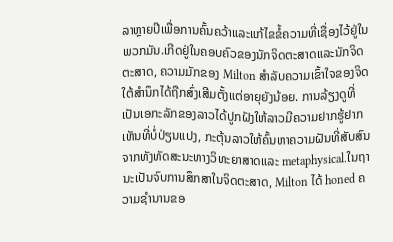ລາຫຼາຍປີເພື່ອການຄົ້ນຄວ້າແລະແກ້ໄຂຂໍ້ຄວາມທີ່ເຊື່ອງໄວ້ຢູ່ໃນພວກມັນ.ເກີດຢູ່ໃນຄອບຄົວຂອງນັກຈິດຕະສາດແລະນັກຈິດຕະສາດ, ຄວາມມັກຂອງ Milton ສໍາລັບຄວາມເຂົ້າໃຈຂອງຈິດໃຕ້ສໍານຶກໄດ້ຖືກສົ່ງເສີມຕັ້ງແຕ່ອາຍຸຍັງນ້ອຍ. ການລ້ຽງດູທີ່ເປັນເອກະລັກຂອງລາວໄດ້ປູກຝັງໃຫ້ລາວມີຄວາມຢາກຮູ້ຢາກເຫັນທີ່ບໍ່ປ່ຽນແປງ, ກະຕຸ້ນລາວໃຫ້ຄົ້ນຫາຄວາມຝັນທີ່ສັບສົນຈາກທັງທັດສະນະທາງວິທະຍາສາດແລະ metaphysical.ໃນຖານະເປັນຈົບການສຶກສາໃນຈິດຕະສາດ, Milton ໄດ້ honed ຄວາມຊໍານານຂອ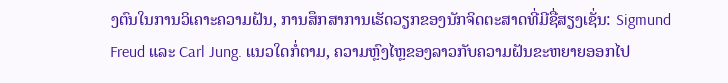ງຕົນໃນການວິເຄາະຄວາມຝັນ, ການສຶກສາການເຮັດວຽກຂອງນັກຈິດຕະສາດທີ່ມີຊື່ສຽງເຊັ່ນ: Sigmund Freud ແລະ Carl Jung. ແນວໃດກໍ່ຕາມ, ຄວາມຫຼົງໄຫຼຂອງລາວກັບຄວາມຝັນຂະຫຍາຍອອກໄປ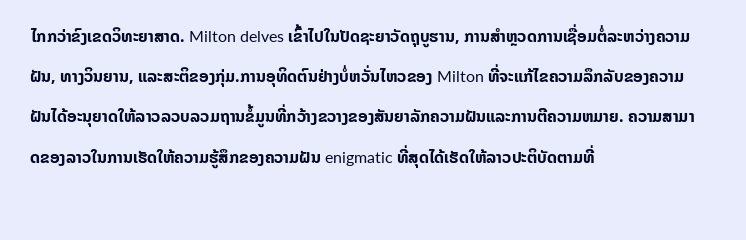ໄກກວ່າຂົງເຂດວິທະຍາສາດ. Milton delves ເຂົ້າໄປໃນປັດຊະຍາວັດຖຸບູຮານ, ການສໍາຫຼວດການເຊື່ອມຕໍ່ລະຫວ່າງຄວາມຝັນ, ທາງວິນຍານ, ແລະສະຕິຂອງກຸ່ມ.ການອຸທິດຕົນຢ່າງບໍ່ຫວັ່ນໄຫວຂອງ Milton ທີ່ຈະແກ້ໄຂຄວາມລຶກລັບຂອງຄວາມຝັນໄດ້ອະນຸຍາດໃຫ້ລາວລວບລວມຖານຂໍ້ມູນທີ່ກວ້າງຂວາງຂອງສັນຍາລັກຄວາມຝັນແລະການຕີຄວາມຫມາຍ. ຄວາມສາມາດຂອງລາວໃນການເຮັດໃຫ້ຄວາມຮູ້ສຶກຂອງຄວາມຝັນ enigmatic ທີ່ສຸດໄດ້ເຮັດໃຫ້ລາວປະຕິບັດຕາມທີ່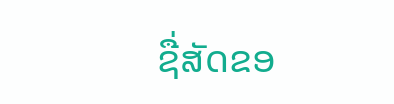ຊື່ສັດຂອ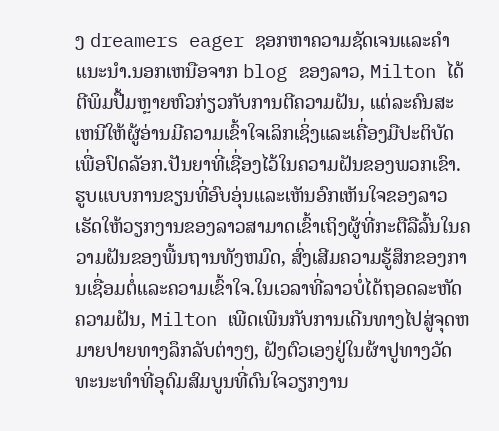ງ dreamers eager ຊອກຫາຄວາມຊັດເຈນແລະຄໍາແນະນໍາ.ນອກເຫນືອຈາກ blog ຂອງລາວ, Milton ໄດ້ຕີພິມປື້ມຫຼາຍຫົວກ່ຽວກັບການຕີຄວາມຝັນ, ແຕ່ລະຄົນສະເຫນີໃຫ້ຜູ້ອ່ານມີຄວາມເຂົ້າໃຈເລິກເຊິ່ງແລະເຄື່ອງມືປະຕິບັດເພື່ອປົດລັອກ.ປັນຍາທີ່ເຊື່ອງໄວ້ໃນຄວາມຝັນຂອງພວກເຂົາ. ຮູບແບບການຂຽນທີ່ອົບອຸ່ນແລະເຫັນອົກເຫັນໃຈຂອງລາວເຮັດໃຫ້ວຽກງານຂອງລາວສາມາດເຂົ້າເຖິງຜູ້ທີ່ກະຕືລືລົ້ນໃນຄວາມຝັນຂອງພື້ນຖານທັງຫມົດ, ສົ່ງເສີມຄວາມຮູ້ສຶກຂອງການເຊື່ອມຕໍ່ແລະຄວາມເຂົ້າໃຈ.ໃນເວລາທີ່ລາວບໍ່ໄດ້ຖອດລະຫັດຄວາມຝັນ, Milton ເພີດເພີນກັບການເດີນທາງໄປສູ່ຈຸດຫມາຍປາຍທາງລຶກລັບຕ່າງໆ, ຝັງຕົວເອງຢູ່ໃນຜ້າປູທາງວັດທະນະທໍາທີ່ອຸດົມສົມບູນທີ່ດົນໃຈວຽກງານ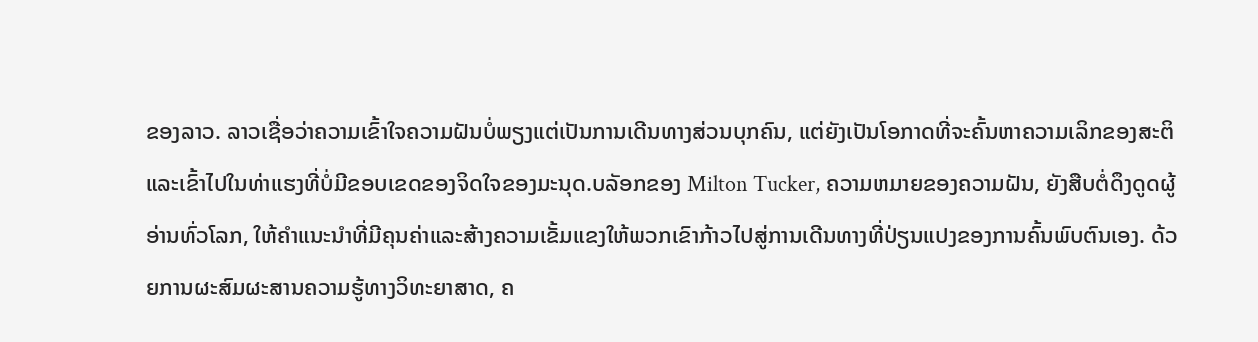ຂອງລາວ. ລາວເຊື່ອວ່າຄວາມເຂົ້າໃຈຄວາມຝັນບໍ່ພຽງແຕ່ເປັນການເດີນທາງສ່ວນບຸກຄົນ, ແຕ່ຍັງເປັນໂອກາດທີ່ຈະຄົ້ນຫາຄວາມເລິກຂອງສະຕິແລະເຂົ້າໄປໃນທ່າແຮງທີ່ບໍ່ມີຂອບເຂດຂອງຈິດໃຈຂອງມະນຸດ.ບລັອກຂອງ Milton Tucker, ຄວາມຫມາຍຂອງຄວາມຝັນ, ຍັງສືບຕໍ່ດຶງດູດຜູ້ອ່ານທົ່ວໂລກ, ໃຫ້ຄໍາແນະນໍາທີ່ມີຄຸນຄ່າແລະສ້າງຄວາມເຂັ້ມແຂງໃຫ້ພວກເຂົາກ້າວໄປສູ່ການເດີນທາງທີ່ປ່ຽນແປງຂອງການຄົ້ນພົບຕົນເອງ. ດ້ວຍການຜະສົມຜະສານຄວາມຮູ້ທາງວິທະຍາສາດ, ຄ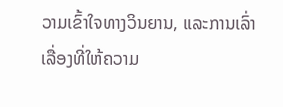ວາມເຂົ້າໃຈທາງວິນຍານ, ແລະການເລົ່າເລື່ອງທີ່ໃຫ້ຄວາມ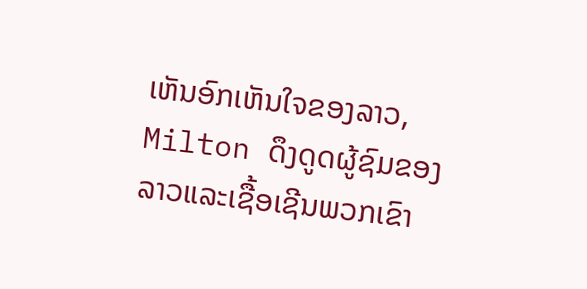ເຫັນອົກເຫັນໃຈຂອງລາວ, Milton ດຶງດູດຜູ້ຊົມຂອງລາວແລະເຊື້ອເຊີນພວກເຂົາ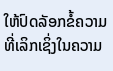ໃຫ້ປົດລັອກຂໍ້ຄວາມທີ່ເລິກເຊິ່ງໃນຄວາມ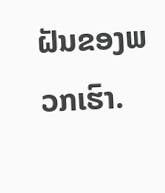ຝັນຂອງພວກເຮົາ.